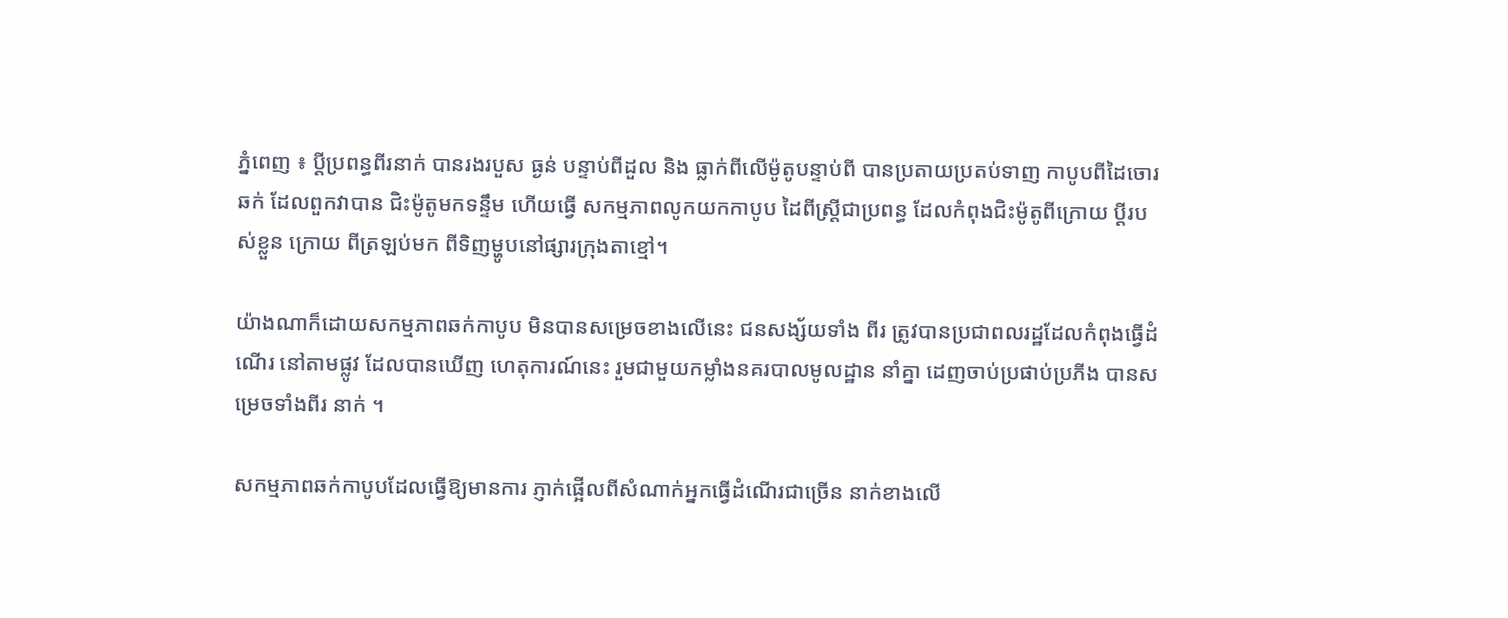ភ្នំពេញ ៖ ប្ដីប្រពន្ធពីរនាក់ បានរងរបួស ធ្ងន់ បន្ទាប់ពីដួល និង ធ្លាក់ពីលើម៉ូតូបន្ទាប់ពី បានប្រតាយប្រតប់ទាញ កាបូបពីដៃចោរឆក់ ដែលពួកវាបាន ជិះម៉ូតូមកទន្ទឹម ហើយធ្វើ សកម្មភាពលូកយកកាបូប ដៃពីស្ដ្រីជាប្រពន្ធ ដែលកំពុងជិះម៉ូតូពីក្រោយ ប្ដីរបស់ខ្លួន ក្រោយ ពីត្រឡប់មក ពីទិញម្ហូបនៅផ្សារក្រុងតាខ្មៅ។

យ៉ាងណាក៏ដោយសកម្មភាពឆក់កាបូប មិនបានសម្រេចខាងលើនេះ ជនសង្ស័យទាំង ពីរ ត្រូវបានប្រជាពលរដ្ឋដែលកំពុងធ្វើដំណើរ នៅតាមផ្លូវ ដែលបានឃើញ ហេតុការណ៍នេះ រួមជាមួយកម្លាំងនគរបាលមូលដ្ឋាន នាំគ្នា ដេញចាប់ប្រផាប់ប្រភីង បានសម្រេចទាំងពីរ នាក់ ។

សកម្មភាពឆក់កាបូបដែលធ្វើឱ្យមានការ ភ្ញាក់ផ្អើលពីសំណាក់អ្នកធ្វើដំណើរជាច្រើន នាក់ខាងលើ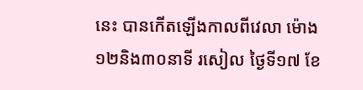នេះ បានកើតឡើងកាលពីវេលា ម៉ោង១២និង៣០នាទី រសៀល ថ្ងៃទី១៧ ខែ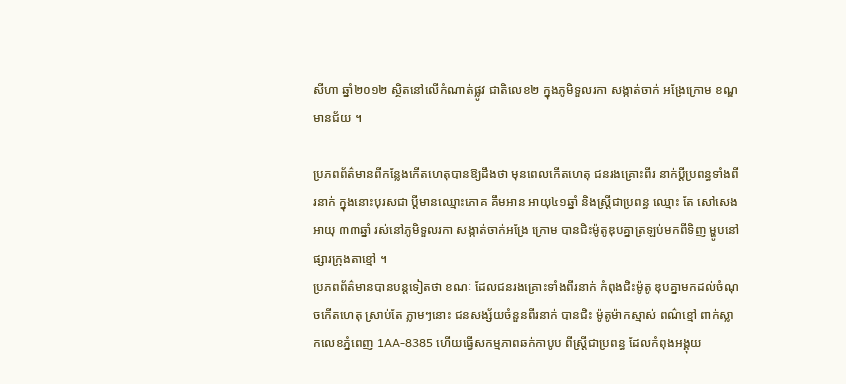សីហា ឆ្នាំ២០១២ ស្ថិតនៅលើកំណាត់ផ្លូវ ជាតិលេខ២ ក្នុងភូមិទួលរកា សង្កាត់ចាក់ អង្រែក្រោម ខណ្ឌមានជ័យ ។

ប្រភពព័ត៌មានពីកន្លែងកើតហេតុបានឱ្យដឹងថា មុនពេលកើតហេតុ ជនរងគ្រោះពីរ នាក់ប្ដីប្រពន្ធទាំងពីរនាក់ ក្នុងនោះបុរសជា ប្ដីមានឈ្មោះភោគ គឹមអាន អាយុ៤១ឆ្នាំ និងស្ដ្រីជាប្រពន្ធ ឈ្មោះ តែ សៅសេង អាយុ ៣៣ឆ្នាំ រស់នៅភូមិទួលរកា សង្កាត់ចាក់អង្រែ ក្រោម បានជិះម៉ូតូឌុបគ្នាត្រឡប់មកពីទិញ ម្ហូបនៅផ្សារក្រុងតាខ្មៅ ។
ប្រភពព័ត៌មានបានបន្ដទៀតថា ខណៈ ដែលជនរងគ្រោះទាំងពីរនាក់ កំពុងជិះម៉ូតូ ឌុបគ្នាមកដល់ចំណុចកើតហេតុ ស្រាប់តែ ភ្លាមៗនោះ ជនសង្ស័យចំនួនពីរនាក់ បានជិះ ម៉ូតូម៉ាកស្មាស់ ពណ៌ខ្មៅ ពាក់ស្លាកលេខភ្នំពេញ 1AA-8385 ហើយធ្វើសកម្មភាពឆក់កាបូប ពីស្ដ្រីជាប្រពន្ធ ដែលកំពុងអង្គុយ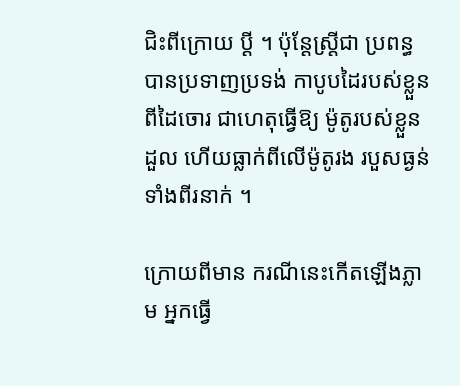ជិះពីក្រោយ ប្ដី ។ ប៉ុន្ដែស្ដ្រីជា ប្រពន្ធបានប្រទាញប្រទង់ កាបូបដៃរបស់ខ្លួនពីដៃចោរ ជាហេតុធ្វើឱ្យ ម៉ូតូរបស់ខ្លួនដួល ហើយធ្លាក់ពីលើម៉ូតូរង របួសធ្ងន់ទាំងពីរនាក់ ។

ក្រោយពីមាន ករណីនេះកើតឡើងភ្លាម អ្នកធ្វើ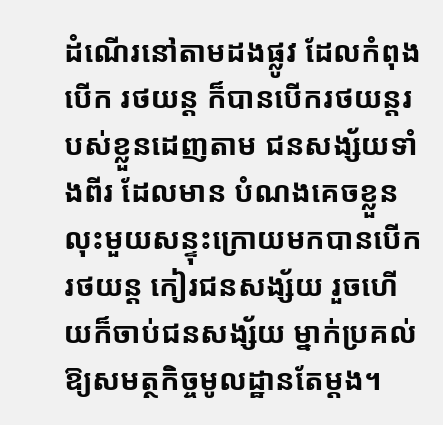ដំណើរនៅតាមដងផ្លូវ ដែលកំពុងបើក រថយន្ដ ក៏បានបើករថយន្ដរបស់ខ្លួនដេញតាម ជនសង្ស័យទាំងពីរ ដែលមាន បំណងគេចខ្លួន លុះមួយសន្ទុះក្រោយមកបានបើករថយន្ដ កៀរជនសង្ស័យ រួចហើយក៏ចាប់ជនសង្ស័យ ម្នាក់ប្រគល់ឱ្យសមត្ថកិច្ចមូលដ្ឋានតែម្ដង។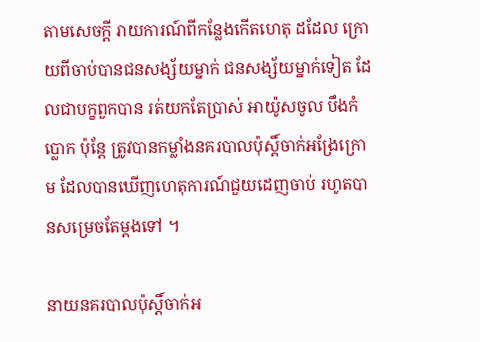តាមសេចក្ដី រាយការណ៍ពីកន្លែងកើតហេតុ ដដែល ក្រោយពីចាប់បានជនសង្ស័យម្នាក់ ជនសង្ស័យម្នាក់ទៀត ដែលជាបក្ខពួកបាន រត់យកតែប្រាស់ អាយ៉ូសចូល បឹងកំប្លោក ប៉ុន្ដែ ត្រូវបានកម្លាំងនគរបាលប៉ុស្ដិ៍ចាក់អង្រែក្រោម ដែលបានឃើញហេតុការណ៍ជួយដេញចាប់ រហូតបានសម្រេចតែម្ដងទៅ ។

នាយនគរបាលប៉ុស្ដិ៍ចាក់អ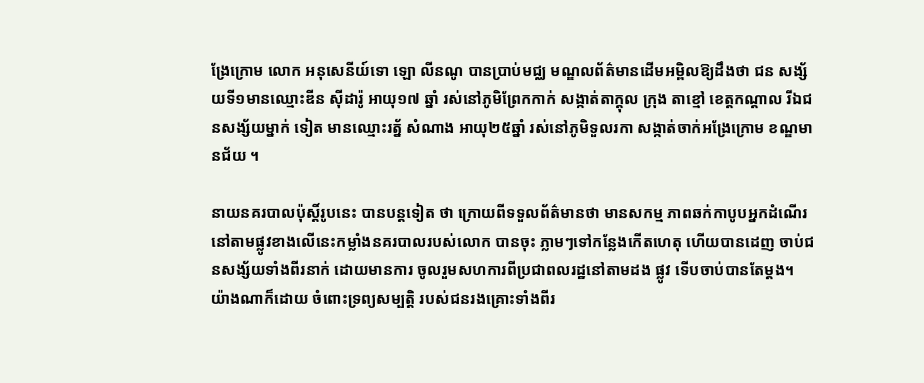ង្រែក្រោម លោក អនុសេនីយ៍ទោ ឡោ លីនណូ បានប្រាប់មជ្ឈ មណ្ឌលព័ត៌មានដើមអម្ពិលឱ្យដឹងថា ជន សង្ស័យទី១មានឈ្មោះឌីន ស៊ីដារ៉ូ អាយុ១៧ ឆ្នាំ រស់នៅភូមិព្រែកកាក់ សង្កាត់តាក្ដុល ក្រុង តាខ្មៅ ខេត្ដកណ្ដាល រីឯជនសង្ស័យម្នាក់ ទៀត មានឈ្មោះរត្ន័ សំណាង អាយុ២៥ឆ្នាំ រស់នៅភូមិទួលរកា សង្កាត់ចាក់អង្រែក្រោម ខណ្ឌមានជ័យ ។

នាយនគរបាលប៉ុស្ដិ៍រូបនេះ បានបន្ដទៀត ថា ក្រោយពីទទួលព័ត៌មានថា មានសកម្ម ភាពឆក់កាបូបអ្នកដំណើរនៅតាមផ្លូវខាងលើនេះកម្លាំងនគរបាលរបស់លោក បានចុះ ភ្លាមៗទៅកន្លែងកើតហេតុ ហើយបានដេញ ចាប់ជនសង្ស័យទាំងពីរនាក់ ដោយមានការ ចូលរួមសហការពីប្រជាពលរដ្ឋនៅតាមដង ផ្លូវ ទើបចាប់បានតែម្ដង។
យ៉ាងណាក៏ដោយ ចំពោះទ្រព្យសម្បត្ដិ របស់ជនរងគ្រោះទាំងពីរ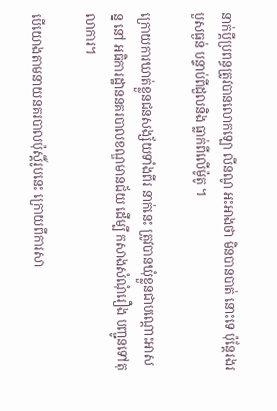នាក់ប្ដីប្រពន្ធត្រូវបានលោកឡោ លីនណូ អះអាងថា មិនបានបាត់ នោះទេ ប៉ុន្ដែរងរបួសធ្ងន់ បន្ទាប់ពីដួលនិង ធ្លាក់ពីលើម៉ូតូ ។

ក្រោយការឃាត់ខ្លួនជនសង្ស័យទាំងពីរ នាក់នេះ ត្រូវបានឃុំខ្លួនជាបណ្ដោះអាសន្ន នៅ អធិការដ្ឋាននគរបាលខណ្ឌមានជ័យ ដើម្បី កសាងសំណុំរឿង បញ្ជូនទៅតុលាការ។

បើយោងតាមនាយនគរបាលប៉ុស្ដិ៍រូបនេះ ក្រោយពីការសា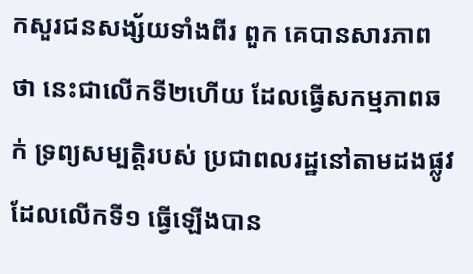កសួរជនសង្ស័យទាំងពីរ ពួក គេបានសារភាពថា នេះជាលើកទី២ហើយ ដែលធ្វើសកម្មភាពឆក់ ទ្រព្យសម្បត្ដិរបស់ ប្រជាពលរដ្ឋនៅតាមដងផ្លូវ ដែលលើកទី១ ធ្វើឡើងបាន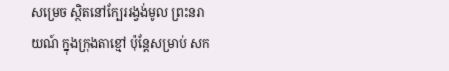សម្រេច ស្ថិតនៅក្បែររង្វង់មូល ព្រះនរាយណ៍ ក្នុងក្រុងតាខ្មៅ ប៉ុន្ដែសម្រាប់ សក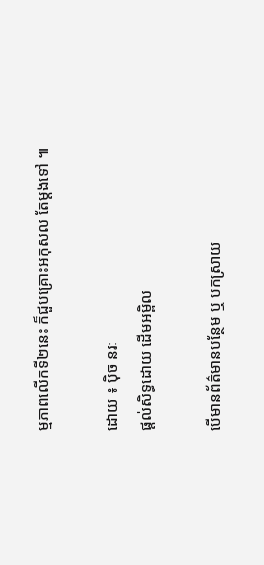ម្មភាពលើកទី២នេះ ក៏ជួបគ្រោះអកុសល តែម្ដងទៅ ៕

ដោយ ៖ ប៉ិច នរៈ
ផ្តល់សិទ្ធដោយ ដើមអម្ពិល

បើមានព័ត៌មានបន្ថែម ឬ បកស្រាយ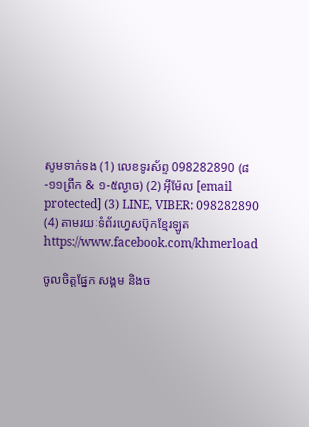សូមទាក់ទង (1) លេខទូរស័ព្ទ 098282890 (៨-១១ព្រឹក & ១-៥ល្ងាច) (2) អ៊ីម៉ែល [email protected] (3) LINE, VIBER: 098282890 (4) តាមរយៈទំព័រហ្វេសប៊ុកខ្មែរឡូត https://www.facebook.com/khmerload

ចូលចិត្តផ្នែក សង្គម និងច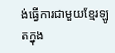ង់ធ្វើការជាមួយខ្មែរឡូតក្នុង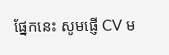ផ្នែកនេះ សូមផ្ញើ CV ម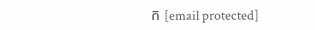ក [email protected]